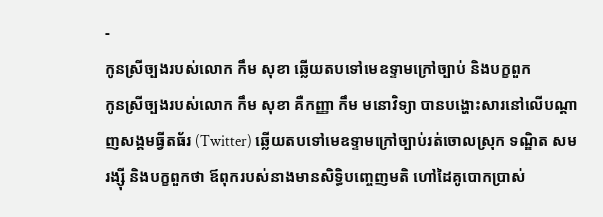-
កូនស្រីច្បងរបស់លោក កឹម សុខា ឆ្លើយតបទៅមេឧទ្ទាមក្រៅច្បាប់ និងបក្ខពួក
កូនស្រីច្បងរបស់លោក កឹម សុខា គឺកញ្ញា កឹម មនោវិទ្យា បានបង្ហោះសារនៅលើបណ្តាញសង្គមធ្វីតធ័រ (Twitter) ឆ្លើយតបទៅមេឧទ្ទាមក្រៅច្បាប់រត់ចោលស្រុក ទណ្ឌិត សម រង្ស៊ី និងបក្ខពួកថា ឪពុករបស់នាងមានសិទ្ធិបញ្ចេញមតិ ហៅដៃគូបោកប្រាស់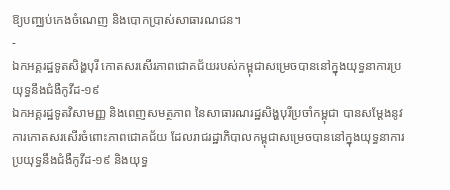ឱ្យបញ្ឈប់កេងចំណេញ និងបោកប្រាស់សាធារណជន។
-
ឯកអគ្គរដ្ឋទូតសិង្ហបុរី កោតសរសើរភាពជោគជ័យរបស់កម្ពុជាសម្រេចបាននៅក្នុងយុទ្ធនាការប្រយុទ្ធនឹងជំងឺកូវីដ-១៩
ឯកអគ្គរដ្ឋទូតវិសាមញ្ញ និងពេញសមត្ថភាព នៃសាធារណរដ្ឋសិង្ហបុរីប្រចាំកម្ពុជា បានសម្តែងនូវការកោតសរសើរចំពោះភាពជោគជ័យ ដែលរាជរដ្ឋាភិបាលកម្ពុជាសម្រេចបាននៅក្នុងយុទ្ធនាការប្រយុទ្ធនឹងជំងឺកូវីដ-១៩ និងយុទ្ធ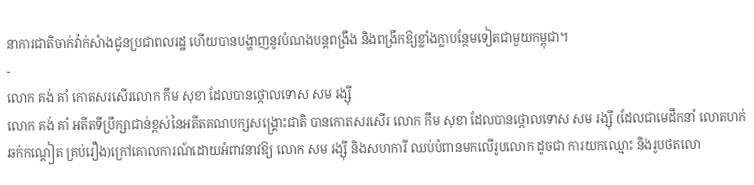នាការជាតិចាក់វ៉ាក់សំាងជូនប្រជាពលរដ្ឋ ហើយបានបង្ហាញនូវបំណងបន្តពង្រឹង និងពង្រីកឱ្យខ្លាំងក្លាបន្ថែមទៀតជាមួយកម្ពុជា។
-
លោក គង់ គាំ កោតសរសើរលោក កឹម សុខា ដែលបានថ្កោលទោស សម រង្ស៊ី
លោក គង់ គាំ អតីតទីប្រឹក្សាជាន់ខ្ពស់នៃអតីតគណបក្សសង្គ្រោះជាតិ បានកោតសរសើរ លោក កឹម សុខា ដែលបានថ្កោលទោស សម រង្ស៊ី (ដែលជាមេដឹកនាំ លោតហក់ ឆក់កណ្តៀត គ្រប់រឿង)ក្រៅគោលការណ៍ដោយអំពាវនាវឱ្យ លោក សម រង្ស៊ី និងសហការី ឈប់បំពានមកលើរូបលោក ដូចជា ការយកឈ្មោះ និងរូបថតលោ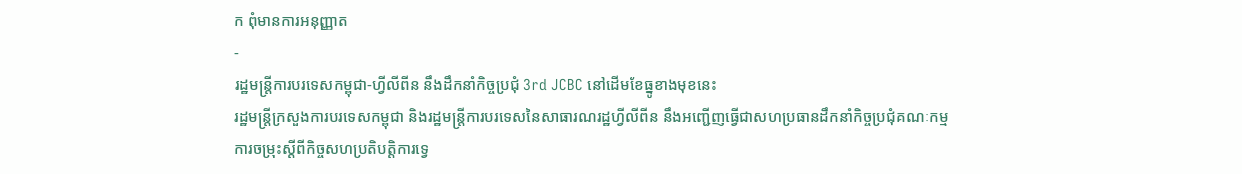ក ពុំមានការអនុញ្ញាត
-
រដ្ឋមន្ត្រីការបរទេសកម្ពុជា-ហ្វីលីពីន នឹងដឹកនាំកិច្ចប្រជុំ 3rd JCBC នៅដើមខែធ្នូខាងមុខនេះ
រដ្ឋមន្ត្រីក្រសួងការបរទេសកម្ពុជា និងរដ្ឋមន្រ្តីការបរទេសនៃសាធារណរដ្ឋហ្វីលីពីន នឹងអញ្ជើញធ្វើជាសហប្រធានដឹកនាំកិច្ចប្រជុំគណៈកម្មការចម្រុះស្តីពីកិច្ចសហប្រតិបត្តិការទ្វេ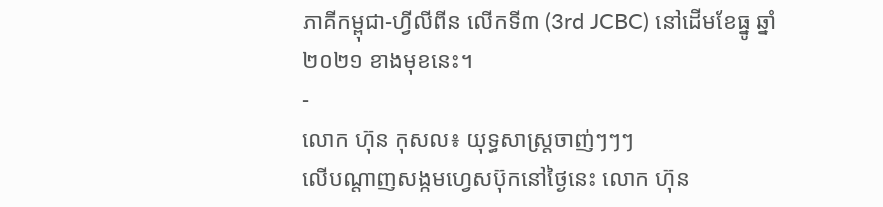ភាគីកម្ពុជា-ហ្វីលីពីន លើកទី៣ (3rd JCBC) នៅដើមខែធ្នូ ឆ្នាំ២០២១ ខាងមុខនេះ។
-
លោក ហ៊ុន កុសល៖ យុទ្ធសាស្ត្រចាញ់ៗៗៗ
លើបណ្ដាញសង្កមហ្វេសប៊ុកនៅថ្ងៃនេះ លោក ហ៊ុន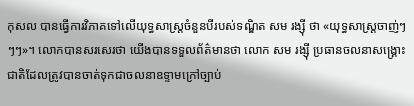កុសល បានធ្វើការវិភាគទៅលើយុទ្ធសាស្ត្រចំនួនបីរបស់ទណ្ឌិត សម រង្ស៊ី ថា «យុទ្ធសាស្ត្រចាញ់ៗៗៗ»។ លោកបានសរសេរថា យើងបានទទួលព័ត៌មានថា លោក សម រង្ស៊ី ប្រធានចលនាសង្គ្រោះជាតិដែលត្រូវបានចាត់ទុកជាចលនាឧទ្ទាមក្រៅច្បាប់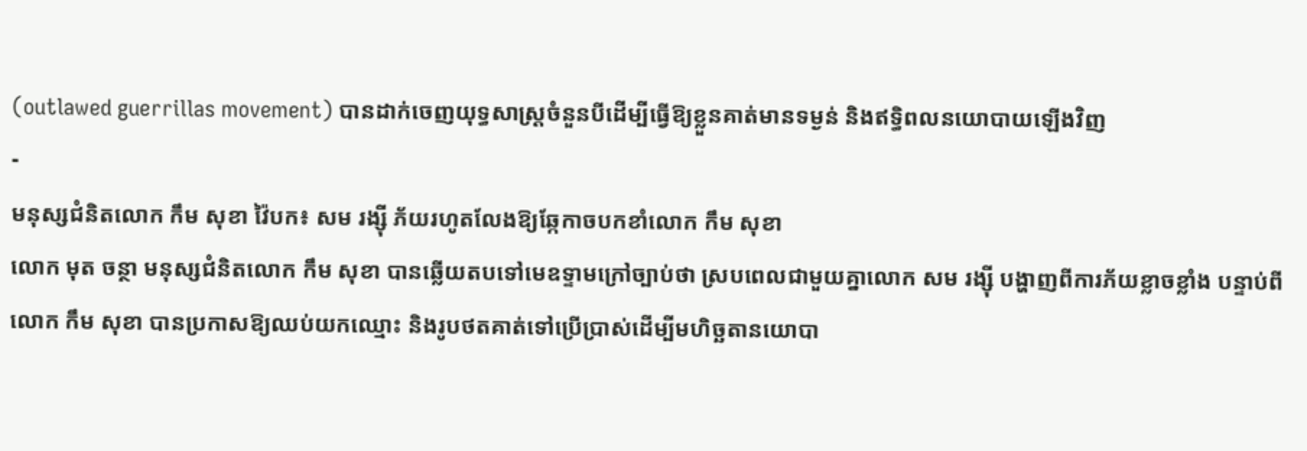(outlawed guerrillas movement) បានដាក់ចេញយុទ្ធសាស្ត្រចំនួនបីដើម្បីធ្វើឱ្យខ្លួនគាត់មានទម្ងន់ និងឥទ្ធិពលនយោបាយឡើងវិញ
-
មនុស្សជំនិតលោក កឹម សុខា វ៉ៃបក៖ សម រង្ស៊ី ភ័យរហូតលែងឱ្យឆ្កែកាចបកខាំលោក កឹម សុខា
លោក មុត ចន្ថា មនុស្សជំនិតលោក កឹម សុខា បានឆ្លើយតបទៅមេឧទ្ទាមក្រៅច្បាប់ថា ស្របពេលជាមួយគ្នាលោក សម រង្ស៊ី បង្ហាញពីការភ័យខ្លាចខ្លាំង បន្ទាប់ពីលោក កឹម សុខា បានប្រកាសឱ្យឈប់យកឈ្មោះ និងរូបថតគាត់ទៅប្រើប្រាស់ដើម្បីមហិច្ឆតានយោបា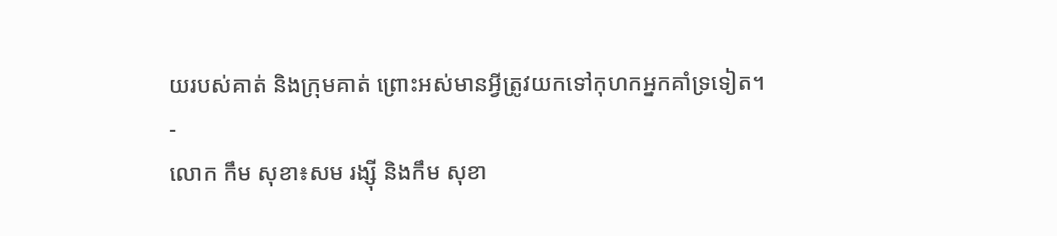យរបស់គាត់ និងក្រុមគាត់ ព្រោះអស់មានអ្វីត្រូវយកទៅកុហកអ្នកគាំទ្រទៀត។
-
លោក កឹម សុខា៖សម រង្ស៊ី និងកឹម សុខា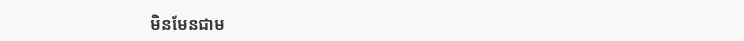មិនមែនជាម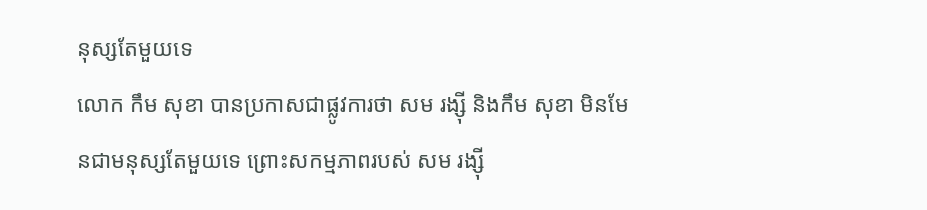នុស្សតែមួយទេ
លោក កឹម សុខា បានប្រកាសជាផ្លូវការថា សម រង្ស៊ី និងកឹម សុខា មិនមែនជាមនុស្សតែមួយទេ ព្រោះសកម្មភាពរបស់ សម រង្ស៊ី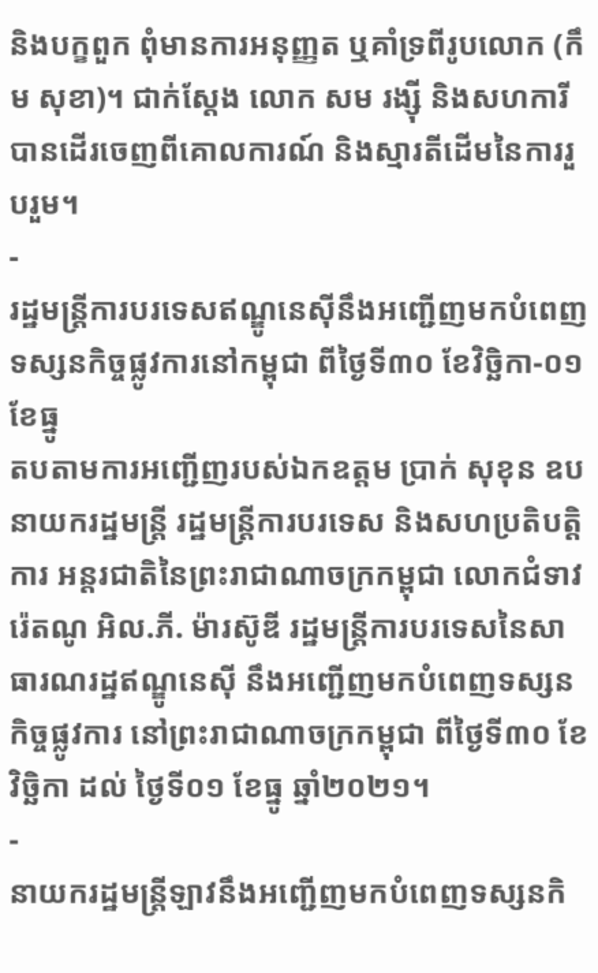និងបក្ខពួក ពុំមានការអនុញ្ញត ឬគាំទ្រពីរូបលោក (កឹម សុខា)។ ជាក់ស្តែង លោក សម រង្ស៊ី និងសហការី បានដើរចេញពីគោលការណ៍ និងស្មារតីដើមនៃការរួបរួម។
-
រដ្ឋមន្ត្រីការបរទេសឥណ្ឌូនេស៊ីនឹងអញ្ជើញមកបំពេញទស្សនកិច្ចផ្លូវការនៅកម្ពុជា ពីថ្ងៃទី៣០ ខែវិច្ឆិកា-០១ ខែធ្នូ
តបតាមការអញ្ជើញរបស់ឯកឧត្តម ប្រាក់ សុខុន ឧបនាយករដ្ឋមន្រ្តី រដ្ឋមន្រ្តីការបរទេស និងសហប្រតិបត្តិការ អន្តរជាតិនៃព្រះរាជាណាចក្រកម្ពុជា លោកជំទាវ រ៉េតណូ អិល.ភី. ម៉ារស៊ូឌី រដ្ឋមន្រ្តីការបរទេសនៃសាធារណរដ្ឋឥណ្ឌូនេស៊ី នឹងអញ្ជើញមកបំពេញទស្សនកិច្ចផ្លូវការ នៅព្រះរាជាណាចក្រកម្ពុជា ពីថ្ងៃទី៣០ ខែវិច្ឆិកា ដល់ ថ្ងៃទី០១ ខែធ្នូ ឆ្នាំ២០២១។
-
នាយករដ្ឋមន្ត្រីឡាវនឹងអញ្ជើញមកបំពេញទស្សនកិ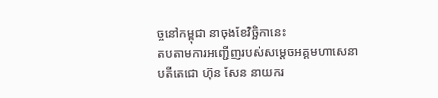ច្ចនៅកម្ពុជា នាចុងខែវិច្ឆិកានេះ
តបតាមការអញ្ជើញរបស់សម្តេចអគ្គមហាសេនាបតីតេជោ ហ៊ុន សែន នាយករ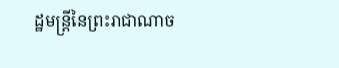ដ្ឋមន្រ្តីនៃព្រះរាជាណាច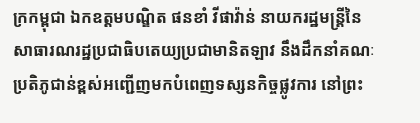ក្រកម្ពុជា ឯកឧត្តមបណ្ឌិត ផនខាំ វីផាវ៉ាន់ នាយករដ្ឋមន្រ្តីនៃសាធារណរដ្ឋប្រជាធិបតេយ្យប្រជាមានិតឡាវ នឹងដឹកនាំគណៈប្រតិភូជាន់ខ្ពស់អញ្ជើញមកបំពេញទស្សនកិច្ចផ្លូវការ នៅព្រះ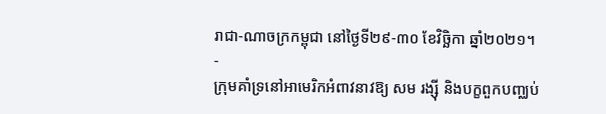រាជា-ណាចក្រកម្ពុជា នៅថ្ងៃទី២៩-៣០ ខែវិច្ឆិកា ឆ្នាំ២០២១។
-
ក្រុមគាំទ្រនៅអាមេរិកអំពាវនាវឱ្យ សម រង្ស៊ី និងបក្ខពួកបញ្ឈប់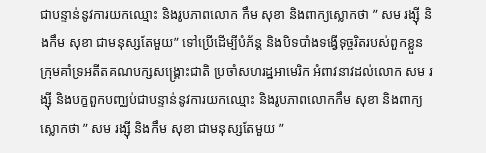ជាបន្ទាន់នូវការយកឈ្មោះ និងរូបភាពលោក កឹម សុខា និងពាក្យស្លោកថា ” សម រង្ស៊ី និងកឹម សុខា ជាមនុស្សតែមួយ” ទៅប្រើដើម្បីបំភ័ន្ត និងបិទបាំងទង្វើទុច្ចរិតរបស់ពួកខ្លួន
ក្រុមគាំទ្រអតីតគណបក្សសង្គ្រោះជាតិ ប្រចាំសហរដ្ឋអាមេរិក អំពាវនាវដល់លោក សម រង្ស៊ី និងបក្ខពួកបញ្ឈប់ជាបន្ទាន់នូវការយកឈ្មោះ និងរូបភាពលោកកឹម សុខា និងពាក្យស្លោកថា ” សម រង្ស៊ី និងកឹម សុខា ជាមនុស្សតែមួយ ”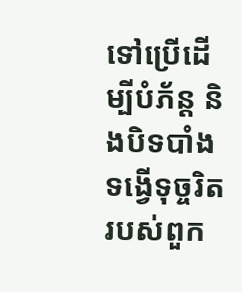ទៅប្រើដើម្បីបំភ័ន្ត និងបិទបាំងទង្វើទុច្ចរិតរបស់ពួក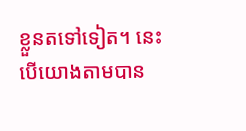ខ្លួនតទៅទៀត។ នេះបើយោងតាមបាន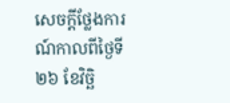សេចក្តីថ្លែងការណ៍កាលពីថ្ងៃទី២៦ ខែវិច្ឆិ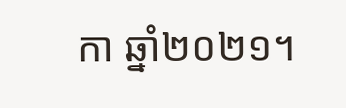កា ឆ្នាំ២០២១។